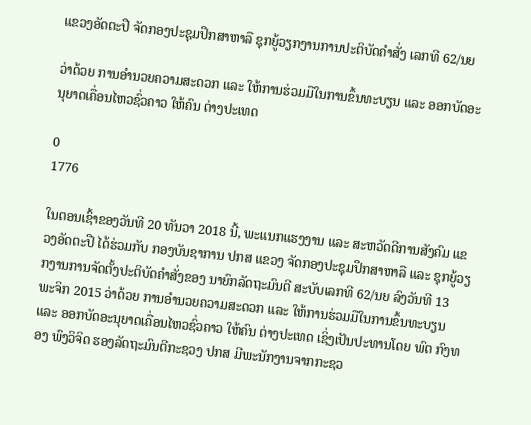ແຂວງອັດຕະປື ຈັດກອງປະຊຸມປຶກສາຫາລື ຊຸກຍູ້ວຽກງານການປະຕິບັດຄໍາສັ່ງ ເລກທີ 62/ນຍ

ວ່າດ້ວຍ ການອຳນວຍຄວາມສະດວກ ແລະ ໃຫ້ການຮ່ວມມືໃນການຂຶ້ນທະບຽນ ແລະ ອອກບັດອະນຸຍາດເຄື່ອນໄຫວຊົ່ວຄາວ ໃຫ້ຄົນ ຕ່າງປະເທດ

0
1776

ໃນຕອນເຊົ້າຂອງວັນທີ 20 ທັນວາ 2018 ນີ້, ພະແນກແຮງງານ ແລະ ສະຫວັດດີການສັງຄົມ ແຂວງອັດຕະປື ໄດ້ຮ່ວມກັບ ກອງບັນຊາການ ປກສ ແຂວງ ຈັດກອງປະຊຸມປຶກສາຫາລື ແລະ ຊຸກຍູ້ວຽກງານການຈັດຕັ້ງປະຕິບັດຄຳສັ່ງຂອງ ນາຍົກລັດຖະມົນຕີ ສະບັບເລກທີ 62/ນຍ ລົງວັນທີ 13 ພະຈິກ 2015 ວ່າດ້ວຍ ການອຳນວຍຄວາມສະດວກ ແລະ ໃຫ້ການຮ່ວມມືໃນການຂຶ້ນທະບຽນ ແລະ ອອກບັດອະນຸຍາດເຄື່ອນໄຫວຊົ່ວຄາວ ໃຫ້ຄົນ ຕ່າງປະເທດ ເຊິ່ງເປັນປະທານໂດຍ ພົຕ ກົງທອງ ພົງວິຈິດ ຮອງລັດຖະມົນຕີກະຊວງ ປກສ ມີພະນັກງານຈາກກະຊວ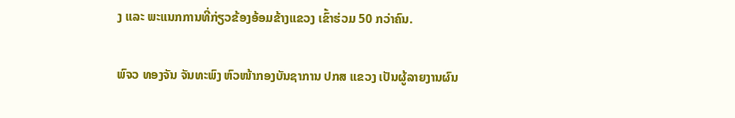ງ ແລະ ພະແນກການທີ່ກ່ຽວຂ້ອງອ້ອມຂ້າງແຂວງ ເຂົ້າຮ່ວມ 50 ກວ່າຄົນ.

ພົຈວ ທອງຈັນ ຈັນທະພົງ ຫົວໜ້າກອງບັນຊາການ ປກສ ແຂວງ ເປັນຜູ້ລາຍງານຜົນ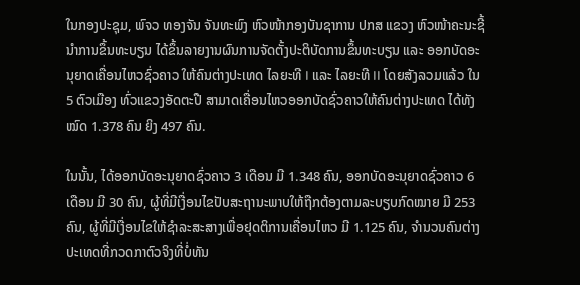ໃນກອງປະຊຸມ, ພົຈວ ທອງຈັນ ຈັນທະພົງ ຫົວໜ້າກອງບັນຊາການ ປກສ ແຂວງ ຫົວໜ້າຄະນະຊີ້ນຳການຂຶ້ນທະບຽນ ໄດ້ຂຶ້ນລາຍງານຜົນການຈັດຕັ້ງປະຕິບັດການຂຶ້ນທະບຽນ ແລະ ອອກບັດອະນຸຍາດເຄື່ອນໄຫວຊົ່ວຄາວ ໃຫ້ຄົນຕ່າງປະເທດ ໄລຍະທີ I ແລະ ໄລຍະທີ II ໂດຍສັງລວມແລ້ວ ໃນ 5 ຕົວເມືອງ ທົ່ວແຂວງອັດຕະປື ສາມາດເຄື່ອນໄຫວອອກບັດຊົ່ວຄາວໃຫ້ຄົນຕ່າງປະເທດ ໄດ້ທັງໝົດ 1.378 ຄົນ ຍິງ 497 ຄົນ.

ໃນນັ້ນ, ໄດ້ອອກບັດອະນຸຍາດຊົ່ວຄາວ 3 ເດືອນ ມີ 1.348 ຄົນ, ອອກບັດອະນຸຍາດຊົ່ວຄາວ 6 ເດືອນ ມີ 30 ຄົນ, ຜູ້ທີ່ມີເງື່ອນໄຂປັບສະຖານະພາບໃຫ້ຖືກຕ້ອງຕາມລະບຽບກົດໝາຍ ມີ 253 ຄົນ, ຜູ້ທີ່ມີເງື່ອນໄຂໃຫ້ຊຳລະສະສາງເພື່ອຢຸດຕິການເຄື່ອນໄຫວ ມີ 1.125 ຄົນ, ຈຳນວນຄົນຕ່າງປະເທດທີ່ກວດກາຕົວຈິງທີ່ບໍ່ທັນ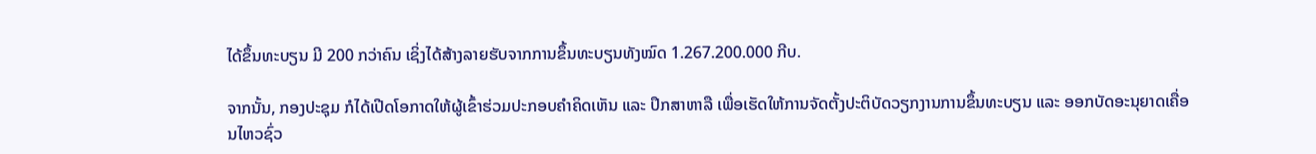ໄດ້ຂຶ້ນທະບຽນ ມີ 200 ກວ່າຄົນ ເຊິ່ງໄດ້ສ້າງລາຍຮັບຈາກການຂຶ້ນທະບຽນທັງໝົດ 1.267.200.000 ກີບ.

ຈາກນັ້ນ, ກອງປະຊຸມ ກໍໄດ້ເປີດໂອກາດໃຫ້ຜູ້ເຂົ້າຮ່ວມປະກອບຄໍາຄິດເຫັນ ແລະ ປຶກສາຫາລື ເພື່ອເຮັດໃຫ້ການຈັດຕັ້ງປະຕິບັດວຽກງານການຂຶ້ນທະບຽນ ແລະ ອອກບັດອະນຸຍາດເຄື່ອນໄຫວຊົ່ວ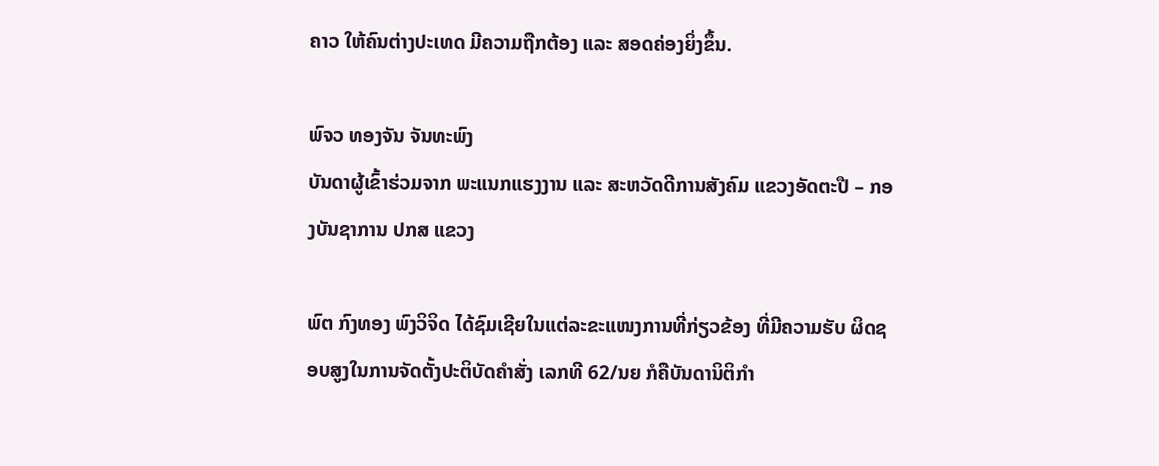ຄາວ ໃຫ້ຄົນຕ່າງປະເທດ ມີຄວາມຖືກຕ້ອງ ແລະ ສອດຄ່ອງຍິ່ງຂຶ້ນ.

ພົຈວ ທອງຈັນ ຈັນທະພົງ
ບັນດາຜູ້ເຂົ້າຮ່ວມຈາກ ພະແນກແຮງງານ ແລະ ສະຫວັດດີການສັງຄົມ ແຂວງອັດຕະປື – ກອງບັນຊາການ ປກສ ແຂວງ

ພົຕ ກົງທອງ ພົງວິຈິດ ໄດ້ຊົມເຊີຍໃນແຕ່ລະຂະແໜງການທີ່ກ່ຽວຂ້ອງ ທີ່ມີຄວາມຮັບ ຜິດຊອບສູງໃນການຈັດຕັ້ງປະຕິບັດຄຳສັ່ງ ເລກທີ 62/ນຍ ກໍຄືບັນດານິຕິກຳ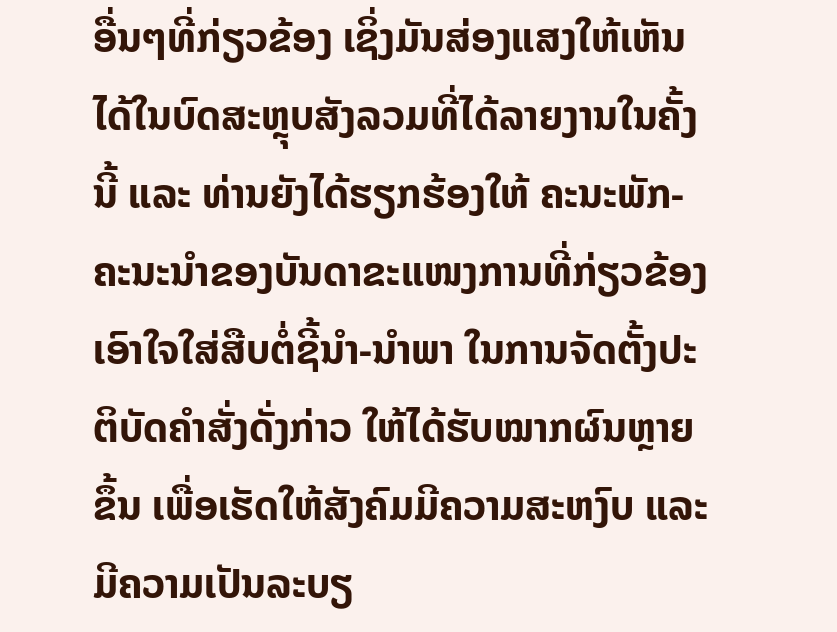ອື່ນໆທີ່ກ່ຽວຂ້ອງ ເຊິ່ງມັນສ່ອງແສງໃຫ້ເຫັນໄດ້ໃນບົດສະຫຼຸບສັງລວມທີ່ໄດ້ລາຍງານໃນຄັ້ງນີ້ ແລະ ທ່ານຍັງໄດ້ຮຽກຮ້ອງໃຫ້ ຄະນະພັກ-ຄະນະນໍາຂອງບັນດາຂະແໜງການທີ່ກ່ຽວຂ້ອງ ເອົາໃຈໃສ່ສືບຕໍ່ຊີ້ນໍາ-ນໍາພາ ໃນການຈັດຕັ້ງປະຕິບັດຄໍາສັ່ງດັ່ງກ່າວ ໃຫ້ໄດ້ຮັບໝາກຜົນຫຼາຍຂຶ້ນ ເພື່ອເຮັດໃຫ້ສັງຄົມມີຄວາມສະຫງົບ ແລະ ມີຄວາມເປັນລະບຽ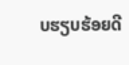ບຮຽບຮ້ອຍດີ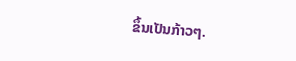ຂຶ້ນເປັນກ້າວໆ.